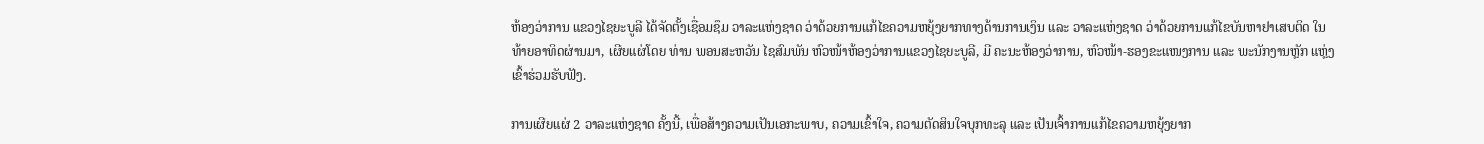ຫ້ອງວ່າການ ແຂວງໄຊຍະບູລີ ໄດ້ຈັດຕັ້ງເຊື່ອມຊຶມ ວາລະແຫ່ງຊາດ ວ່າດ້ວຍການແກ້ໄຂຄວາມຫຍຸ້ງຍາກທາງດ້ານການເງິນ ແລະ ວາລະແຫ່ງຊາດ ວ່າດ້ວຍການແກ້ໄຂບັນຫາຢາເສບຕິດ ໃນທ້າຍອາທິດຜ່ານມາ, ເຜີຍແຜ່ໂດຍ ທ່ານ ພອນສະຫວັນ ໄຊສົມພັນ ຫົວໜ້າຫ້ອງວ່າການແຂວງໄຊຍະບູລີ, ມີ ຄະນະຫ້ອງວ່າການ, ຫົວໜ້າ-ຮອງຂະແໜງການ ແລະ ພະນັກງານຫຼັກ ແຫຼ່ງ ເຂົ້າຮ່ວມຮັບຟັງ.

ການເຜີຍແຜ່ 2 ວາລະແຫ່ງຊາດ ຄັ້ງນີ້, ເພື່ອສ້າງຄວາມເປັນເອກະພາບ, ຄວາມເຂົ້າໃຈ, ຄວາມຕັດສິນໃຈບຸກທະລຸ ແລະ ເປັນເຈົ້າການແກ້ໄຂຄວາມຫຍຸ້ງຍາກ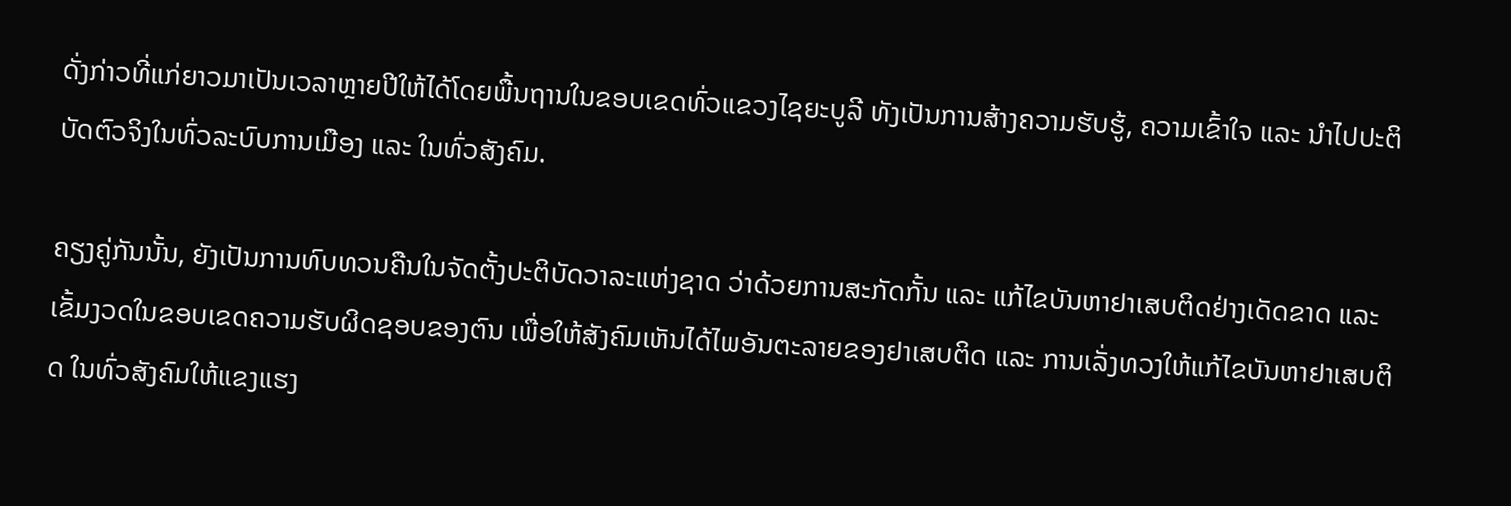ດັ່ງກ່າວທີ່ແກ່ຍາວມາເປັນເວລາຫຼາຍປີໃຫ້ໄດ້ໂດຍພື້ນຖານໃນຂອບເຂດທົ່ວແຂວງໄຊຍະບູລີ ທັງເປັນການສ້າງຄວາມຮັບຮູ້, ຄວາມເຂົ້າໃຈ ແລະ ນໍາໄປປະຕິບັດຕົວຈິງໃນທົ່ວລະບົບການເມືອງ ແລະ ໃນທົ່ວສັງຄົມ.

ຄຽງຄູ່ກັນນັ້ນ, ຍັງເປັນການທົບທວນຄືນໃນຈັດຕັ້ງປະຕິບັດວາລະແຫ່ງຊາດ ວ່າດ້ວຍການສະກັດກັ້ນ ແລະ ແກ້ໄຂບັນຫາຢາເສບຕິດຢ່າງເດັດຂາດ ແລະ ເຂັ້ມງວດໃນຂອບເຂດຄວາມຮັບຜິດຊອບຂອງຕົນ ເພື່ອໃຫ້ສັງຄົມເຫັນໄດ້ໄພອັນຕະລາຍຂອງຢາເສບຕິດ ແລະ ການເລັ່ງທວງໃຫ້ແກ້ໄຂບັນຫາຢາເສບຕິດ ໃນທົ່ວສັງຄົມໃຫ້ແຂງແຮງ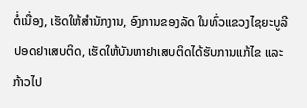ຕໍ່ເນື່ອງ, ເຮັດໃຫ້ສໍານັກງານ, ອົງການຂອງລັດ ໃນທົ່ວແຂວງໄຊຍະບູລີປອດຢາເສບຕິດ, ເຮັດໃຫ້ບັນຫາຢາເສບຕິດໄດ້ຮັບການແກ້ໄຂ ແລະ ກ້າວໄປ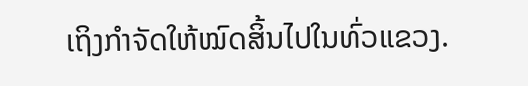ເຖິງກໍາຈັດໃຫ້ໝົດສິ້ນໄປໃນທົ່ວແຂວງ.